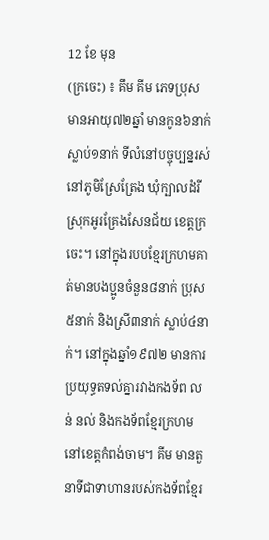12 ខែ មុន
(ក្រចេះ) ៖ គឹម គីម ភេទប្រុស មានអាយុ៧២ឆ្នាំ មានកូន៦នាក់ ស្លាប់១នាក់ ទីលំនៅបច្ចុប្បន្នរស់នៅភូមិស្រែត្រែង ឃុំក្បាលដំរី ស្រុកអូរគ្រែងសែនជ័យ ខេត្តក្រចេះ។ នៅក្នុងរបបខ្មែរក្រហមគាត់មានបងប្អូនចំនួន៨នាក់ ប្រុស៥នាក់ និងស្រី៣នាក់ ស្លាប់៤នាក់។ នៅក្នុងឆ្នាំ១៩៧២ មានការប្រយុទ្ធតទល់គ្នារវាងកងទ័ព លន់ នល់ និងកងទ័ពខ្មែរក្រហមនៅខេត្តកំពង់ចាម។ គីម មានតួនាទីជាទាហានរបស់កងទ័ពខ្មែរ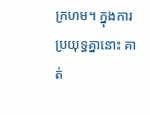ក្រហម។ ក្នុងការប្រយុទ្ធគ្នានោះ គាត់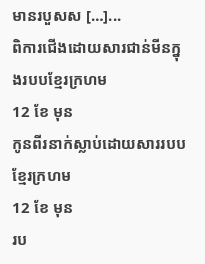មានរបួសស […]...
ពិការជើងដោយសារជាន់មីនក្នុងរបបខ្មែរក្រហម
12 ខែ មុន
កូនពីរនាក់ស្លាប់ដោយសាររបបខ្មែរក្រហម
12 ខែ មុន
រប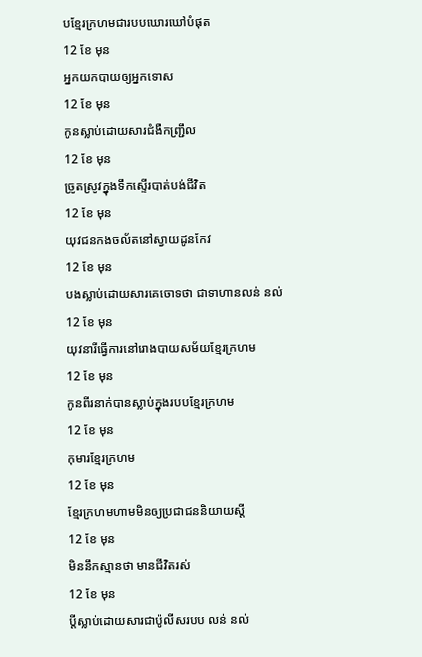បខ្មែរក្រហមជារបបឃោរឃៅបំផុត
12 ខែ មុន
អ្នកយកបាយឲ្យអ្នកទោស
12 ខែ មុន
កូនស្លាប់ដោយសារជំងឺកញ្ជ្រឹល
12 ខែ មុន
ច្រូតស្រូវក្នុងទឹកស្ទើរបាត់បង់ជីវិត
12 ខែ មុន
យុវជនកងចល័តនៅស្វាយដូនកែវ
12 ខែ មុន
បងស្លាប់ដោយសារគេចោទថា ជាទាហានលន់ នល់
12 ខែ មុន
យុវនារីធ្វើការនៅរោងបាយសម័យខ្មែរក្រហម
12 ខែ មុន
កូនពីរនាក់បានស្លាប់ក្នុងរបបខ្មែរក្រហម
12 ខែ មុន
កុមារខ្មែរក្រហម
12 ខែ មុន
ខ្មែរក្រហមហាមមិនឲ្យប្រជាជននិយាយស្តី
12 ខែ មុន
មិននឹកស្មានថា មានជីវិតរស់
12 ខែ មុន
ប្តីស្លាប់ដោយសារជាប៉ូលីសរបប លន់ នល់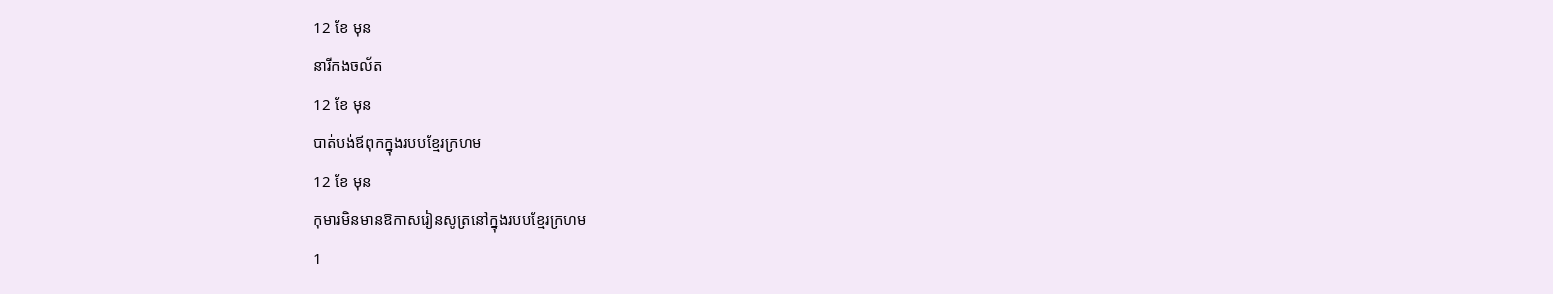12 ខែ មុន
នារីកងចល័ត
12 ខែ មុន
បាត់បង់ឪពុកក្នុងរបបខ្មែរក្រហម
12 ខែ មុន
កុមារមិនមានឱកាសរៀនសូត្រនៅក្នុងរបបខ្មែរក្រហម
1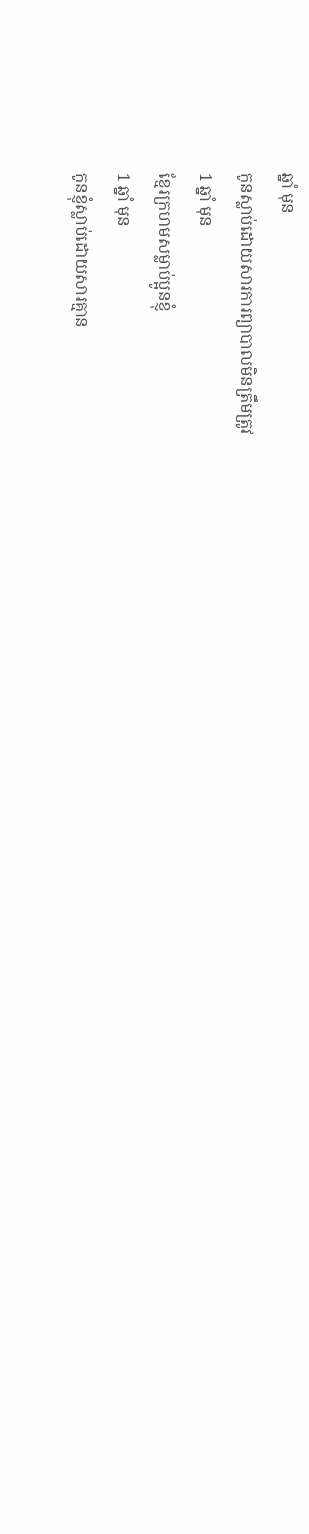ឆ្នាំ មុន
កូនស្លាប់ដោយសារការព្យាបាលមិនត្រឹមត្រូវ
1 ឆ្នាំ មុន
ខ្មែរក្រហមសម្លាប់ប្អូនខ្ញុំ
1 ឆ្នាំ មុន
កូនខ្ញុំស្លាប់ដោយសារគ្មាន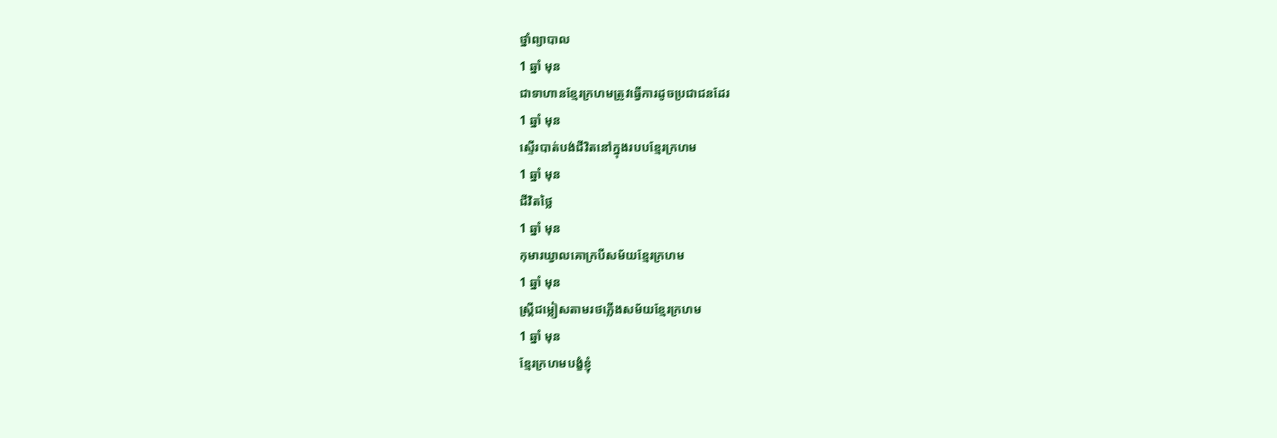ថ្នាំព្យាបាល
1 ឆ្នាំ មុន
ជាទាហានខ្មែរក្រហមត្រូវធ្វើការដូចប្រជាជនដែរ
1 ឆ្នាំ មុន
ស្ទើរបាត់បង់ជីវិតនៅក្នុងរបបខ្មែរក្រហម
1 ឆ្នាំ មុន
ជីវិតថ្លៃ
1 ឆ្នាំ មុន
កុមារឃ្វាលគោក្របីសម័យខ្មែរក្រហម
1 ឆ្នាំ មុន
ស្រ្តីជម្លៀសតាមរថភ្លើងសម័យខ្មែរក្រហម
1 ឆ្នាំ មុន
ខ្មែរក្រហមបង្ខំខ្ញុំ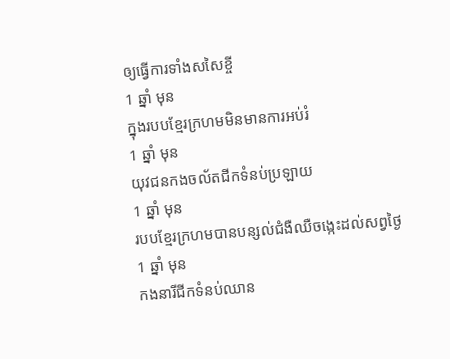ឲ្យធ្វើការទាំងសសៃខ្ចី
1 ឆ្នាំ មុន
ក្នុងរបបខ្មែរក្រហមមិនមានការអប់រំ
1 ឆ្នាំ មុន
យុវជនកងចល័តជីកទំនប់ប្រឡាយ
1 ឆ្នាំ មុន
របបខ្មែរក្រហមបានបន្សល់ជំងឺឈឺចង្កេះដល់សព្វថ្ងៃ
1 ឆ្នាំ មុន
កងនារីជីកទំនប់ឈាន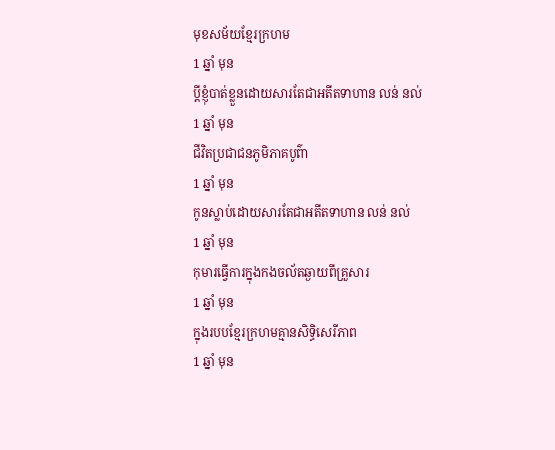មុខសម័យខ្មែរក្រហម
1 ឆ្នាំ មុន
ប្តីខ្ញុំបាត់ខ្លួនដោយសារតែជាអតីតទាហាន លន់ នល់
1 ឆ្នាំ មុន
ជីវិតប្រជាជនភូមិភាគបូព៌ា
1 ឆ្នាំ មុន
កូនស្លាប់ដោយសារតែជាអតីតទាហាន លន់ នល់
1 ឆ្នាំ មុន
កុមារធ្វើការក្នុងកងចល័តឆ្ងាយពីគ្រួសារ
1 ឆ្នាំ មុន
ក្នុងរបបខ្មែរក្រហមគ្មានសិទ្ធិសេរីភាព
1 ឆ្នាំ មុន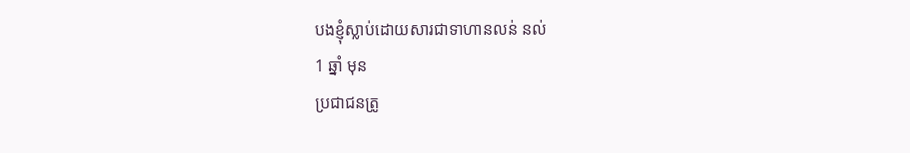បងខ្ញុំស្លាប់ដោយសារជាទាហានលន់ នល់
1 ឆ្នាំ មុន
ប្រជាជនត្រូ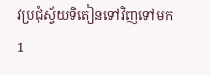វប្រជុំស្វ័យទិតៀនទៅវិញទៅមក
1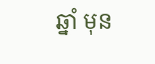ឆ្នាំ មុន